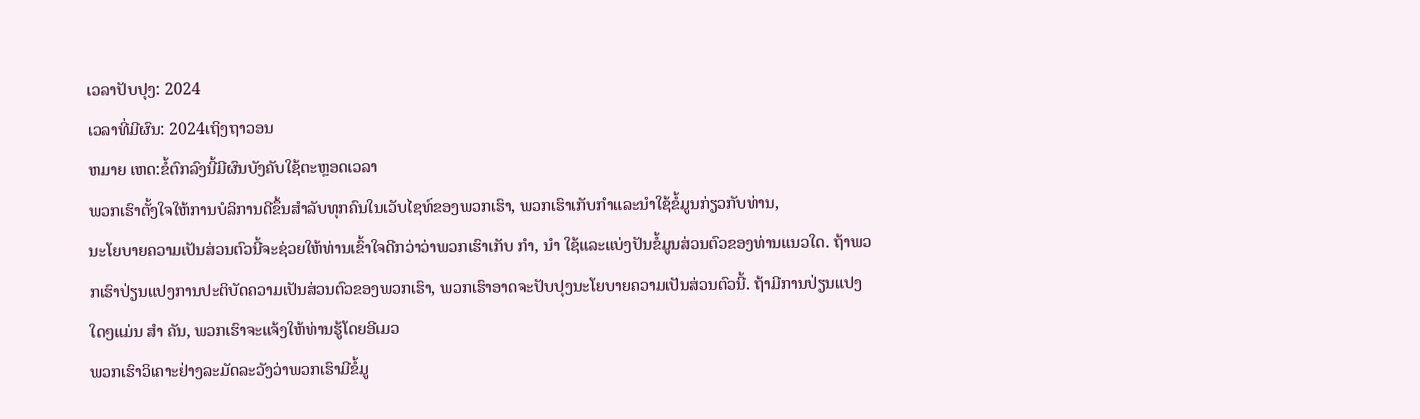ເວລາປັບປຸງ: 2024
ເວລາທີ່ມີຜົນ: 2024ເຖິງຖາວອນ
ຫມາຍ ເຫດ:ຂໍ້ຕົກລົງນີ້ມີຜົນບັງຄັບໃຊ້ຕະຫຼອດເວລາ
ພວກເຮົາຕັ້ງໃຈໃຫ້ການບໍລິການດີຂຶ້ນສໍາລັບທຸກຄົນໃນເວັບໄຊທ໌ຂອງພວກເຮົາ, ພວກເຮົາເກັບກໍາແລະນໍາໃຊ້ຂໍ້ມູນກ່ຽວກັບທ່ານ,
ນະໂຍບາຍຄວາມເປັນສ່ວນຕົວນີ້ຈະຊ່ວຍໃຫ້ທ່ານເຂົ້າໃຈດີກວ່າວ່າພວກເຮົາເກັບ ກໍາ, ນໍາ ໃຊ້ແລະແບ່ງປັນຂໍ້ມູນສ່ວນຕົວຂອງທ່ານແນວໃດ. ຖ້າພວກເຮົາປ່ຽນແປງການປະຕິບັດຄວາມເປັນສ່ວນຕົວຂອງພວກເຮົາ, ພວກເຮົາອາດຈະປັບປຸງນະໂຍບາຍຄວາມເປັນສ່ວນຕົວນີ້. ຖ້າມີການປ່ຽນແປງໃດໆແມ່ນ ສໍາ ຄັນ, ພວກເຮົາຈະແຈ້ງໃຫ້ທ່ານຮູ້ໂດຍອີເມວ
ພວກເຮົາວິເຄາະຢ່າງລະມັດລະວັງວ່າພວກເຮົາມີຂໍ້ມູ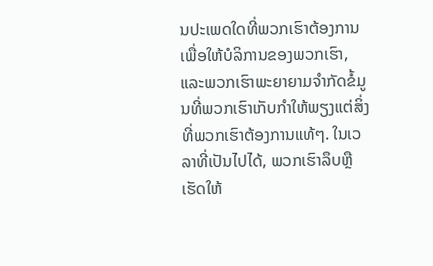ນປະເພດໃດທີ່ພວກເຮົາຕ້ອງການເພື່ອໃຫ້ບໍລິການຂອງພວກເຮົາ, ແລະພວກເຮົາພະຍາຍາມຈໍາກັດຂໍ້ມູນທີ່ພວກເຮົາເກັບກໍາໃຫ້ພຽງແຕ່ສິ່ງທີ່ພວກເຮົາຕ້ອງການແທ້ໆ. ໃນເວລາທີ່ເປັນໄປໄດ້, ພວກເຮົາລຶບຫຼືເຮັດໃຫ້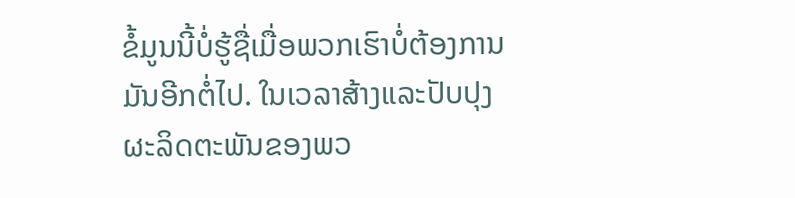ຂໍ້ມູນນີ້ບໍ່ຮູ້ຊື່ເມື່ອພວກເຮົາບໍ່ຕ້ອງການມັນອີກຕໍ່ໄປ. ໃນເວລາສ້າງແລະປັບປຸງຜະລິດຕະພັນຂອງພວ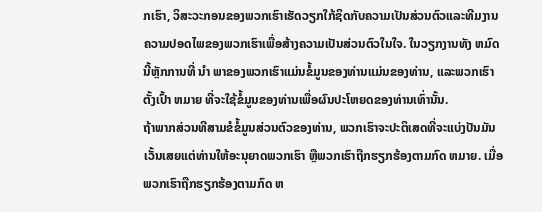ກເຮົາ, ວິສະວະກອນຂອງພວກເຮົາເຮັດວຽກໃກ້ຊິດກັບຄວາມເປັນສ່ວນຕົວແລະທີມງານຄວາມປອດໄພຂອງພວກເຮົາເພື່ອສ້າງຄວາມເປັນສ່ວນຕົວໃນໃຈ. ໃນວຽກງານທັງ ຫມົດ ນີ້ຫຼັກການທີ່ ນໍາ ພາຂອງພວກເຮົາແມ່ນຂໍ້ມູນຂອງທ່ານແມ່ນຂອງທ່ານ, ແລະພວກເຮົາຕັ້ງເປົ້າ ຫມາຍ ທີ່ຈະໃຊ້ຂໍ້ມູນຂອງທ່ານເພື່ອຜົນປະໂຫຍດຂອງທ່ານເທົ່ານັ້ນ.
ຖ້າພາກສ່ວນທີສາມຂໍຂໍ້ມູນສ່ວນຕົວຂອງທ່ານ, ພວກເຮົາຈະປະຕິເສດທີ່ຈະແບ່ງປັນມັນ ເວັ້ນເສຍແຕ່ທ່ານໃຫ້ອະນຸຍາດພວກເຮົາ ຫຼືພວກເຮົາຖືກຮຽກຮ້ອງຕາມກົດ ຫມາຍ. ເມື່ອພວກເຮົາຖືກຮຽກຮ້ອງຕາມກົດ ຫ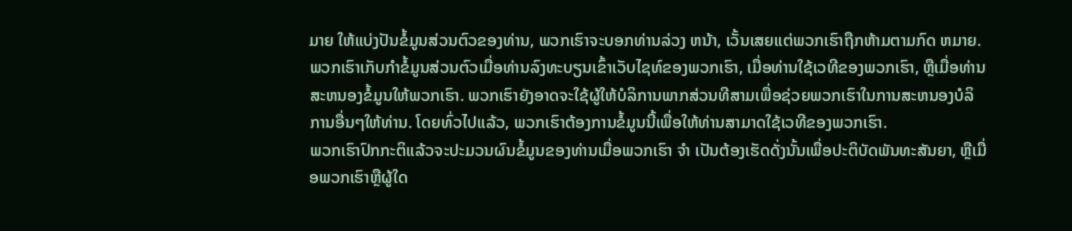ມາຍ ໃຫ້ແບ່ງປັນຂໍ້ມູນສ່ວນຕົວຂອງທ່ານ, ພວກເຮົາຈະບອກທ່ານລ່ວງ ຫນ້າ, ເວັ້ນເສຍແຕ່ພວກເຮົາຖືກຫ້າມຕາມກົດ ຫມາຍ.
ພວກເຮົາເກັບກໍາຂໍ້ມູນສ່ວນຕົວເມື່ອທ່ານລົງທະບຽນເຂົ້າເວັບໄຊທ໌ຂອງພວກເຮົາ, ເມື່ອທ່ານໃຊ້ເວທີຂອງພວກເຮົາ, ຫຼືເມື່ອທ່ານສະຫນອງຂໍ້ມູນໃຫ້ພວກເຮົາ. ພວກເຮົາຍັງອາດຈະໃຊ້ຜູ້ໃຫ້ບໍລິການພາກສ່ວນທີສາມເພື່ອຊ່ວຍພວກເຮົາໃນການສະຫນອງບໍລິການອື່ນໆໃຫ້ທ່ານ. ໂດຍທົ່ວໄປແລ້ວ, ພວກເຮົາຕ້ອງການຂໍ້ມູນນີ້ເພື່ອໃຫ້ທ່ານສາມາດໃຊ້ເວທີຂອງພວກເຮົາ.
ພວກເຮົາປົກກະຕິແລ້ວຈະປະມວນຜົນຂໍ້ມູນຂອງທ່ານເມື່ອພວກເຮົາ ຈໍາ ເປັນຕ້ອງເຮັດດັ່ງນັ້ນເພື່ອປະຕິບັດພັນທະສັນຍາ, ຫຼືເມື່ອພວກເຮົາຫຼືຜູ້ໃດ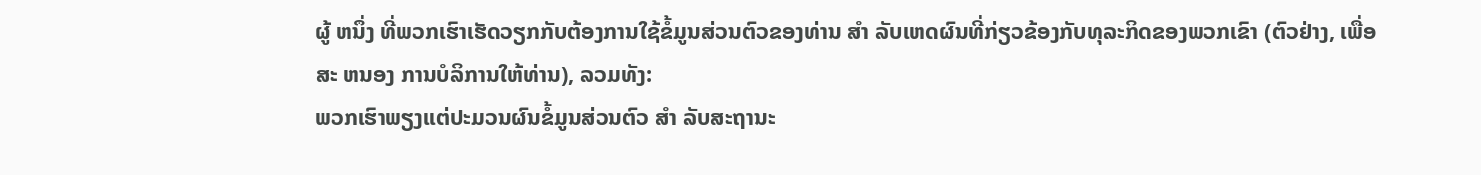ຜູ້ ຫນຶ່ງ ທີ່ພວກເຮົາເຮັດວຽກກັບຕ້ອງການໃຊ້ຂໍ້ມູນສ່ວນຕົວຂອງທ່ານ ສໍາ ລັບເຫດຜົນທີ່ກ່ຽວຂ້ອງກັບທຸລະກິດຂອງພວກເຂົາ (ຕົວຢ່າງ, ເພື່ອສະ ຫນອງ ການບໍລິການໃຫ້ທ່ານ), ລວມທັງ:
ພວກເຮົາພຽງແຕ່ປະມວນຜົນຂໍ້ມູນສ່ວນຕົວ ສໍາ ລັບສະຖານະ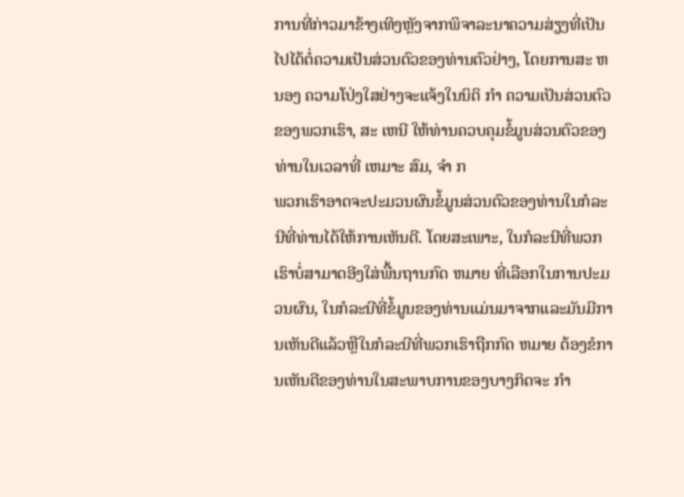ການທີ່ກ່າວມາຂ້າງເທິງຫຼັງຈາກພິຈາລະນາຄວາມສ່ຽງທີ່ເປັນໄປໄດ້ຕໍ່ຄວາມເປັນສ່ວນຕົວຂອງທ່ານຕົວຢ່າງ, ໂດຍການສະ ຫນອງ ຄວາມໂປ່ງໃສຢ່າງຈະແຈ້ງໃນນິຕິ ກໍາ ຄວາມເປັນສ່ວນຕົວຂອງພວກເຮົາ, ສະ ເຫນີ ໃຫ້ທ່ານຄວບຄຸມຂໍ້ມູນສ່ວນຕົວຂອງທ່ານໃນເວລາທີ່ ເຫມາະ ສົມ, ຈໍາ ກ
ພວກເຮົາອາດຈະປະມວນຜົນຂໍ້ມູນສ່ວນຕົວຂອງທ່ານໃນກໍລະນີທີ່ທ່ານໄດ້ໃຫ້ການເຫັນດີ. ໂດຍສະເພາະ, ໃນກໍລະນີທີ່ພວກເຮົາບໍ່ສາມາດອີງໃສ່ພື້ນຖານກົດ ຫມາຍ ທີ່ເລືອກໃນການປະມວນຜົນ, ໃນກໍລະນີທີ່ຂໍ້ມູນຂອງທ່ານແມ່ນມາຈາກແລະມັນມີການເຫັນດີແລ້ວຫຼືໃນກໍລະນີທີ່ພວກເຮົາຖືກກົດ ຫມາຍ ຕ້ອງຂໍການເຫັນດີຂອງທ່ານໃນສະພາບການຂອງບາງກິດຈະ ກໍາ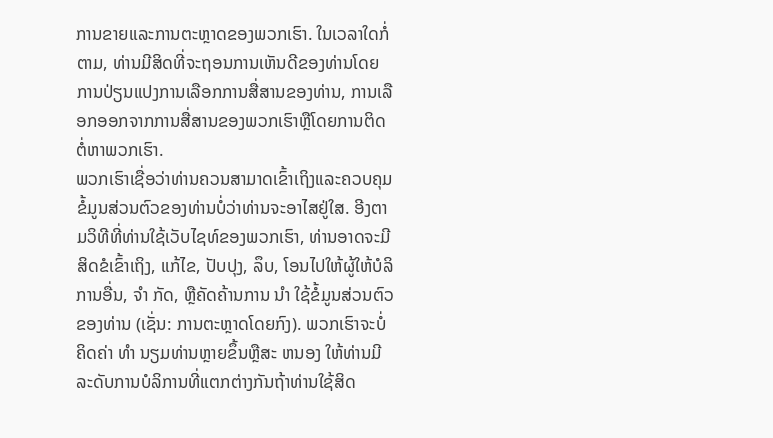ການຂາຍແລະການຕະຫຼາດຂອງພວກເຮົາ. ໃນເວລາໃດກໍ່ຕາມ, ທ່ານມີສິດທີ່ຈະຖອນການເຫັນດີຂອງທ່ານໂດຍການປ່ຽນແປງການເລືອກການສື່ສານຂອງທ່ານ, ການເລືອກອອກຈາກການສື່ສານຂອງພວກເຮົາຫຼືໂດຍການຕິດຕໍ່ຫາພວກເຮົາ.
ພວກເຮົາເຊື່ອວ່າທ່ານຄວນສາມາດເຂົ້າເຖິງແລະຄວບຄຸມຂໍ້ມູນສ່ວນຕົວຂອງທ່ານບໍ່ວ່າທ່ານຈະອາໄສຢູ່ໃສ. ອີງຕາມວິທີທີ່ທ່ານໃຊ້ເວັບໄຊທ໌ຂອງພວກເຮົາ, ທ່ານອາດຈະມີສິດຂໍເຂົ້າເຖິງ, ແກ້ໄຂ, ປັບປຸງ, ລຶບ, ໂອນໄປໃຫ້ຜູ້ໃຫ້ບໍລິການອື່ນ, ຈໍາ ກັດ, ຫຼືຄັດຄ້ານການ ນໍາ ໃຊ້ຂໍ້ມູນສ່ວນຕົວຂອງທ່ານ (ເຊັ່ນ: ການຕະຫຼາດໂດຍກົງ). ພວກເຮົາຈະບໍ່ຄິດຄ່າ ທໍາ ນຽມທ່ານຫຼາຍຂຶ້ນຫຼືສະ ຫນອງ ໃຫ້ທ່ານມີລະດັບການບໍລິການທີ່ແຕກຕ່າງກັນຖ້າທ່ານໃຊ້ສິດ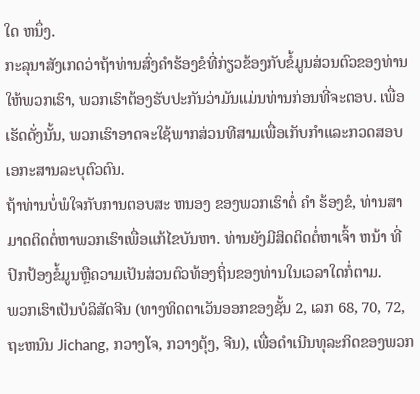ໃດ ຫນຶ່ງ.
ກະລຸນາສັງເກດວ່າຖ້າທ່ານສົ່ງຄໍາຮ້ອງຂໍທີ່ກ່ຽວຂ້ອງກັບຂໍ້ມູນສ່ວນຕົວຂອງທ່ານໃຫ້ພວກເຮົາ, ພວກເຮົາຕ້ອງຮັບປະກັນວ່າມັນແມ່ນທ່ານກ່ອນທີ່ຈະຕອບ. ເພື່ອເຮັດດັ່ງນັ້ນ, ພວກເຮົາອາດຈະໃຊ້ພາກສ່ວນທີສາມເພື່ອເກັບກໍາແລະກວດສອບເອກະສານລະບຸຕົວຕົນ.
ຖ້າທ່ານບໍ່ພໍໃຈກັບການຕອບສະ ຫນອງ ຂອງພວກເຮົາຕໍ່ ຄໍາ ຮ້ອງຂໍ, ທ່ານສາມາດຕິດຕໍ່ຫາພວກເຮົາເພື່ອແກ້ໄຂບັນຫາ. ທ່ານຍັງມີສິດຕິດຕໍ່ຫາເຈົ້າ ຫນ້າ ທີ່ປົກປ້ອງຂໍ້ມູນຫຼືຄວາມເປັນສ່ວນຕົວທ້ອງຖິ່ນຂອງທ່ານໃນເວລາໃດກໍ່ຕາມ.
ພວກເຮົາເປັນບໍລິສັດຈີນ (ທາງທິດຕາເວັນອອກຂອງຊັ້ນ 2, ເລກ 68, 70, 72, ຖະຫນົນ Jichang, ກວາງໂຈ, ກວາງຕຸ້ງ, ຈີນ), ເພື່ອດໍາເນີນທຸລະກິດຂອງພວກ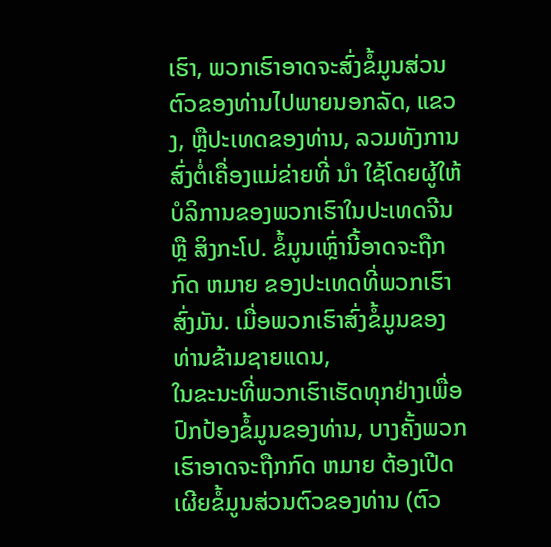ເຮົາ, ພວກເຮົາອາດຈະສົ່ງຂໍ້ມູນສ່ວນຕົວຂອງທ່ານໄປພາຍນອກລັດ, ແຂວງ, ຫຼືປະເທດຂອງທ່ານ, ລວມທັງການສົ່ງຕໍ່ເຄື່ອງແມ່ຂ່າຍທີ່ ນໍາ ໃຊ້ໂດຍຜູ້ໃຫ້ບໍລິການຂອງພວກເຮົາໃນປະເທດຈີນ ຫຼື ສິງກະໂປ. ຂໍ້ມູນເຫຼົ່ານີ້ອາດຈະຖືກກົດ ຫມາຍ ຂອງປະເທດທີ່ພວກເຮົາສົ່ງມັນ. ເມື່ອພວກເຮົາສົ່ງຂໍ້ມູນຂອງທ່ານຂ້າມຊາຍແດນ,
ໃນຂະນະທີ່ພວກເຮົາເຮັດທຸກຢ່າງເພື່ອປົກປ້ອງຂໍ້ມູນຂອງທ່ານ, ບາງຄັ້ງພວກເຮົາອາດຈະຖືກກົດ ຫມາຍ ຕ້ອງເປີດເຜີຍຂໍ້ມູນສ່ວນຕົວຂອງທ່ານ (ຕົວ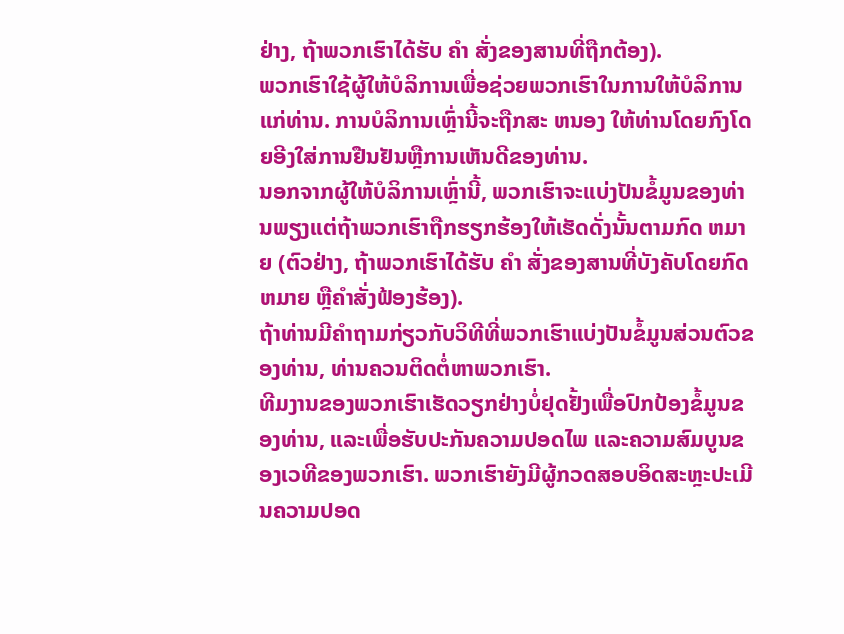ຢ່າງ, ຖ້າພວກເຮົາໄດ້ຮັບ ຄໍາ ສັ່ງຂອງສານທີ່ຖືກຕ້ອງ).
ພວກເຮົາໃຊ້ຜູ້ໃຫ້ບໍລິການເພື່ອຊ່ວຍພວກເຮົາໃນການໃຫ້ບໍລິການແກ່ທ່ານ. ການບໍລິການເຫຼົ່ານີ້ຈະຖືກສະ ຫນອງ ໃຫ້ທ່ານໂດຍກົງໂດຍອີງໃສ່ການຢືນຢັນຫຼືການເຫັນດີຂອງທ່ານ.
ນອກຈາກຜູ້ໃຫ້ບໍລິການເຫຼົ່ານີ້, ພວກເຮົາຈະແບ່ງປັນຂໍ້ມູນຂອງທ່ານພຽງແຕ່ຖ້າພວກເຮົາຖືກຮຽກຮ້ອງໃຫ້ເຮັດດັ່ງນັ້ນຕາມກົດ ຫມາຍ (ຕົວຢ່າງ, ຖ້າພວກເຮົາໄດ້ຮັບ ຄໍາ ສັ່ງຂອງສານທີ່ບັງຄັບໂດຍກົດ ຫມາຍ ຫຼືຄໍາສັ່ງຟ້ອງຮ້ອງ).
ຖ້າທ່ານມີຄໍາຖາມກ່ຽວກັບວິທີທີ່ພວກເຮົາແບ່ງປັນຂໍ້ມູນສ່ວນຕົວຂອງທ່ານ, ທ່ານຄວນຕິດຕໍ່ຫາພວກເຮົາ.
ທີມງານຂອງພວກເຮົາເຮັດວຽກຢ່າງບໍ່ຢຸດຢັ້ງເພື່ອປົກປ້ອງຂໍ້ມູນຂອງທ່ານ, ແລະເພື່ອຮັບປະກັນຄວາມປອດໄພ ແລະຄວາມສົມບູນຂອງເວທີຂອງພວກເຮົາ. ພວກເຮົາຍັງມີຜູ້ກວດສອບອິດສະຫຼະປະເມີນຄວາມປອດ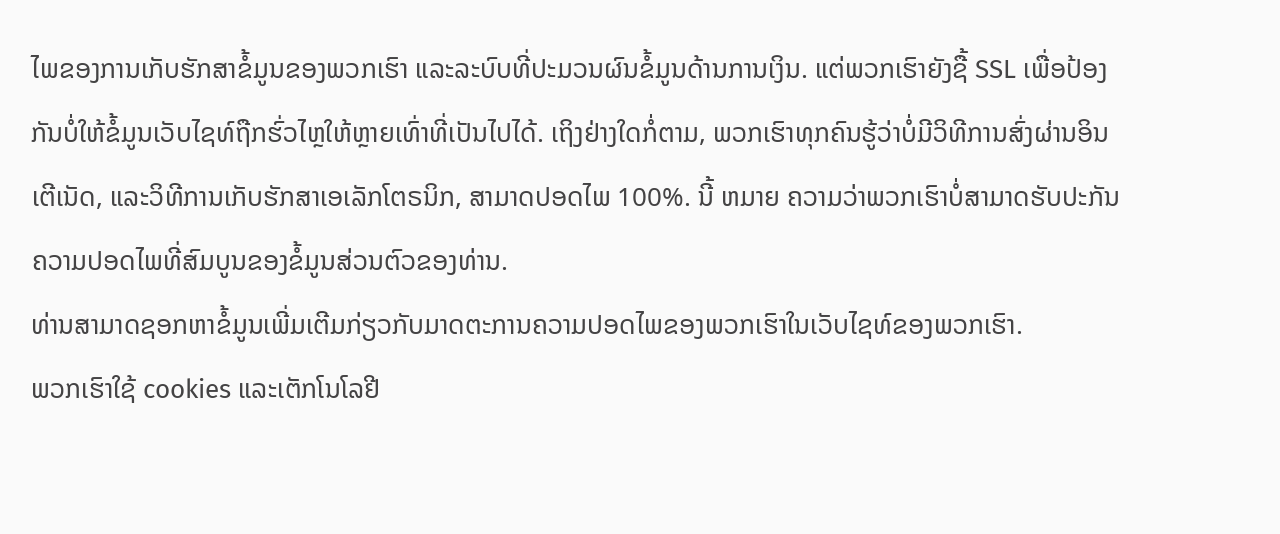ໄພຂອງການເກັບຮັກສາຂໍ້ມູນຂອງພວກເຮົາ ແລະລະບົບທີ່ປະມວນຜົນຂໍ້ມູນດ້ານການເງິນ. ແຕ່ພວກເຮົາຍັງຊື້ SSL ເພື່ອປ້ອງກັນບໍ່ໃຫ້ຂໍ້ມູນເວັບໄຊທ໌ຖືກຮົ່ວໄຫຼໃຫ້ຫຼາຍເທົ່າທີ່ເປັນໄປໄດ້. ເຖິງຢ່າງໃດກໍ່ຕາມ, ພວກເຮົາທຸກຄົນຮູ້ວ່າບໍ່ມີວິທີການສົ່ງຜ່ານອິນເຕີເນັດ, ແລະວິທີການເກັບຮັກສາເອເລັກໂຕຣນິກ, ສາມາດປອດໄພ 100%. ນີ້ ຫມາຍ ຄວາມວ່າພວກເຮົາບໍ່ສາມາດຮັບປະກັນຄວາມປອດໄພທີ່ສົມບູນຂອງຂໍ້ມູນສ່ວນຕົວຂອງທ່ານ.
ທ່ານສາມາດຊອກຫາຂໍ້ມູນເພີ່ມເຕີມກ່ຽວກັບມາດຕະການຄວາມປອດໄພຂອງພວກເຮົາໃນເວັບໄຊທ໌ຂອງພວກເຮົາ.
ພວກເຮົາໃຊ້ cookies ແລະເຕັກໂນໂລຢີ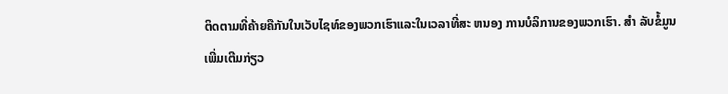ຕິດຕາມທີ່ຄ້າຍຄືກັນໃນເວັບໄຊທ໌ຂອງພວກເຮົາແລະໃນເວລາທີ່ສະ ຫນອງ ການບໍລິການຂອງພວກເຮົາ. ສໍາ ລັບຂໍ້ມູນເພີ່ມເຕີມກ່ຽວ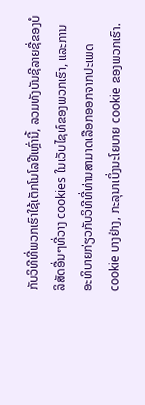ກັບວິທີທີ່ພວກເຮົາໃຊ້ເຕັກໂນໂລຢີເຫຼົ່ານີ້, ລວມທັງບັນຊີລາຍຊື່ຂອງບໍລິສັດອື່ນໆທີ່ວາງ cookies ໃນເວັບໄຊທ໌ຂອງພວກເຮົາ, ແລະການອະທິບາຍກ່ຽວກັບວິທີທີ່ທ່ານສາມາດເລືອກອອກຈາກປະເພດ cookie ບາງຢ່າງ, ກະລຸນາເບິ່ງນະໂຍບາຍ cookie ຂອງພວກເຮົາ.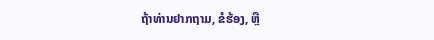ຖ້າທ່ານຢາກຖາມ, ຂໍຮ້ອງ, ຫຼື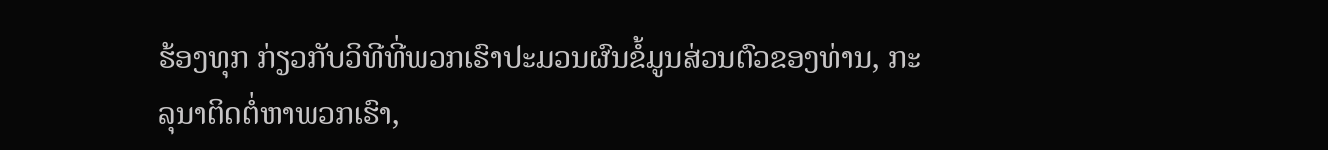ຮ້ອງທຸກ ກ່ຽວກັບວິທີທີ່ພວກເຮົາປະມວນຜົນຂໍ້ມູນສ່ວນຕົວຂອງທ່ານ, ກະລຸນາຕິດຕໍ່ຫາພວກເຮົາ,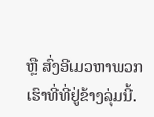ຫຼື ສົ່ງອີເມວຫາພວກເຮົາທີ່ທີ່ຢູ່ຂ້າງລຸ່ມນີ້.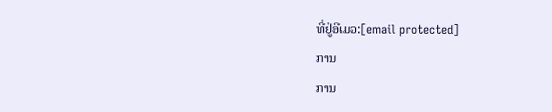ທີ່ຢູ່ອີເມວ:[email protected]
ການ
ການ